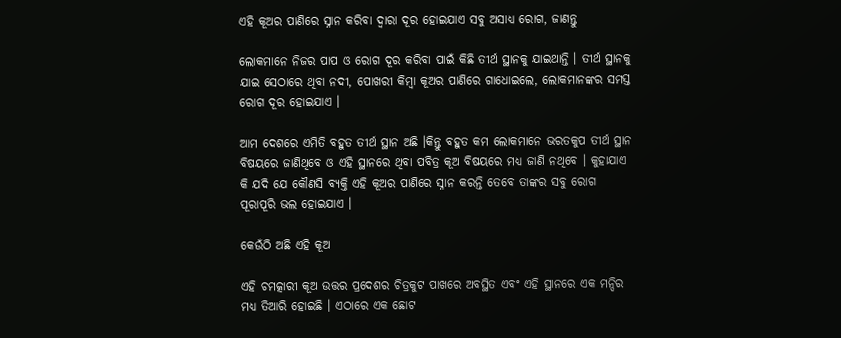ଏହି କୂଅର ପାଣିରେ ସ୍ନାନ କରିବା ଦ୍ଵାରା ଦୂର ହୋଇଯାଏ ସବୁ ଅସାଧ୍ୟ ରୋଗ, ଜାଣନ୍ତୁ

ଲୋକମାନେ ନିଜର ପାପ ଓ ରୋଗ ଦୂର କରିବା ପାଇଁ କିଛି ତୀର୍ଥ ସ୍ଥାନକୁ ଯାଇଥାନ୍ତି । ତୀର୍ଥ ସ୍ଥାନକୁ ଯାଇ ସେଠାରେ ଥିବା ନଦୀ, ପୋଖରୀ କିମ୍ବା କୂଅର ପାଣିରେ ଗାଧୋଇଲେ, ଲୋକମାନଙ୍କର ସମସ୍ତ ରୋଗ ଦୂର ହୋଇଯାଏ ।

ଆମ ଦେଶରେ ଏମିତି ବହୁତ ତୀର୍ଥ ସ୍ଥାନ ଅଛି ।କିନ୍ତୁ ବହୁତ କମ ଲୋକମାନେ ଭରତକୁପ ତୀର୍ଥ ସ୍ଥାନ ବିଷୟରେ ଜାଣିଥିବେ ଓ ଏହି ସ୍ଥାନରେ ଥିବା ପବିତ୍ର କୂଅ ବିଷୟରେ ମଧ୍ୟ ଜାଣି ନଥିବେ । କୁହାଯାଏ କି ଯଦି ଯେ କୌଣସି ବ୍ୟକ୍ତି ଏହି କୂଅର ପାଣିରେ ସ୍ନାନ କରନ୍ତି ତେବେ ତାଙ୍କର ସବୁ ରୋଗ ପୂରାପୂରି ଭଲ ହୋଇଯାଏ ।

କେଉଁଠି ଅଛି ଏହି କୂଅ

ଏହି ଚମତ୍କାରୀ କୂଅ ଉତ୍ତର ପ୍ରଦେଶର ଚିତ୍ରକୁଟ ପାଖରେ ଅବସ୍ଥିତ ଏବଂ ଏହି ସ୍ଥାନରେ ଏକ ମନ୍ଦିର ମଧ୍ୟ ତିଆରି ହୋଇଛି । ଏଠାରେ ଏକ ଛୋଟ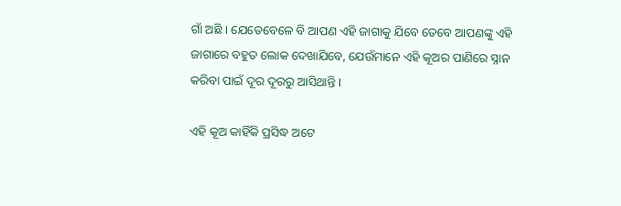ଗାଁ ଅଛି । ଯେତେବେଳେ ବି ଆପଣ ଏହି ଜାଗାକୁ ଯିବେ ତେବେ ଆପଣଙ୍କୁ ଏହି ଜାଗାରେ ବହୁତ ଲୋକ ଦେଖାଯିବେ, ଯେଉଁମାନେ ଏହି କୂଅର ପାଣିରେ ସ୍ନାନ କରିବା ପାଇଁ ଦୂର ଦୂରରୁ ଆସିଥାନ୍ତି ।

ଏହି କୂଅ କାହିଁକି ପ୍ରସିଦ୍ଧ ଅଟେ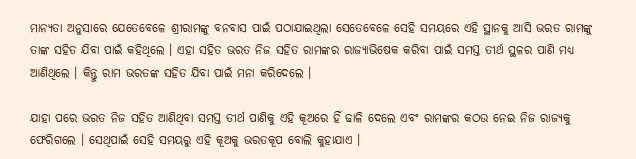ମାନ୍ୟତା ଅନୁସାରେ ଯେତେବେଳେ ଶ୍ରୀରାମଙ୍କୁ ବନବାସ ପାଇଁ ପଠାଯାଇଥିଲା ସେତେବେଳେ ସେହି ସମୟରେ ଏହି ସ୍ଥାନକୁ ଆସି ଭରତ ରାମଙ୍କୁ ତାଙ୍କ ସହିତ ଯିବା ପାଇଁ କହିଥିଲେ । ଏହା ସହିତ ଭରତ ନିଜ ସହିତ ରାମଙ୍କର ରାଜ୍ୟାଭିଷେକ କରିବା ପାଇଁ ସମସ୍ତ ତୀର୍ଥ ସ୍ଥଳର ପାଣି ମଧ୍ୟ ଆଣିଥିଲେ । କିନ୍ତୁ ରାମ ଭରତଙ୍କ ସହିତ ଯିବା ପାଇଁ ମନା କରିଦେଲେ ।

ଯାହା ପରେ ଭରତ ନିଜ ସହିତ ଆଣିଥିବା ସମସ୍ତ ତୀର୍ଥ ପାଣିକୁ ଏହି କୂଅରେ ହିଁ ଢାଳି ଦେଲେ ଏବଂ ରାମଙ୍କର କଠଉ ନେଇ ନିଜ ରାଜ୍ୟକୁ ଫେରିଗଲେ । ସେଥିପାଇଁ ସେହି ସମୟରୁ ଏହି କୂଅକୁ ଭରତକୂପ ବୋଲି କୁହାଯାଏ ।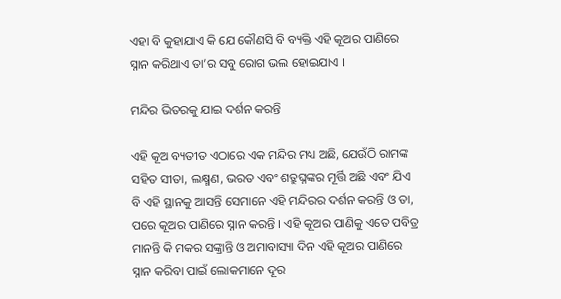ଏହା ବି କୁହାଯାଏ କି ଯେ କୌଣସି ବି ବ୍ୟକ୍ତି ଏହି କୂଅର ପାଣିରେ ସ୍ନାନ କରିଥାଏ ତା’ର ସବୁ ରୋଗ ଭଲ ହୋଇଯାଏ ।

ମନ୍ଦିର ଭିତରକୁ ଯାଇ ଦର୍ଶନ କରନ୍ତି

ଏହି କୂଅ ବ୍ୟତୀତ ଏଠାରେ ଏକ ମନ୍ଦିର ମଧ୍ୟ ଅଛି, ଯେଉଁଠି ରାମଙ୍କ ସହିତ ସୀତା, ଲକ୍ଷ୍ମଣ, ଭରତ ଏବଂ ଶତ୍ରୁଘ୍ନଙ୍କର ମୂର୍ତ୍ତି ଅଛି ଏବଂ ଯିଏ ବି ଏହି ସ୍ଥାନକୁ ଆସନ୍ତି ସେମାନେ ଏହି ମନ୍ଦିରର ଦର୍ଶନ କରନ୍ତି ଓ ତା, ପରେ କୂଅର ପାଣିରେ ସ୍ନାନ କରନ୍ତି । ଏହି କୂଅର ପାଣିକୁ ଏତେ ପବିତ୍ର ମାନନ୍ତି କି ମକର ସଙ୍କ୍ରାନ୍ତି ଓ ଅମାବାସ୍ୟା ଦିନ ଏହି କୂଅର ପାଣିରେ ସ୍ନାନ କରିବା ପାଇଁ ଲୋକମାନେ ଦୂର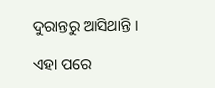ଦୁରାନ୍ତରୁ ଆସିଥାନ୍ତି ।

ଏହା ପରେ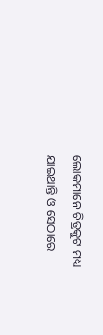ଲୋକମାନେ ଚିତ୍ରକୁଟ ମଧ୍ୟ ଯାଇଥାନ୍ତି ଓ ସେଠାରେ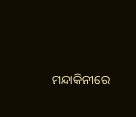ମନ୍ଦାକିନୀରେ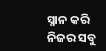ସ୍ନାନ କରି ନିଜର ସବୁ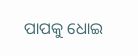ପାପକୁ ଧୋଇ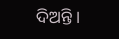ଦିଅନ୍ତି ।